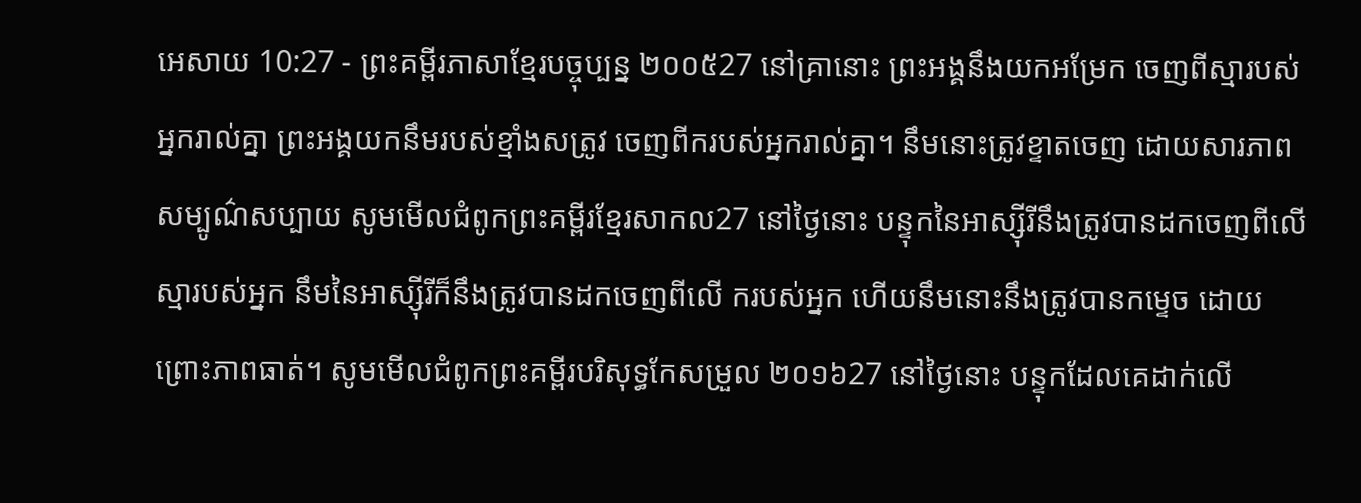អេសាយ 10:27 - ព្រះគម្ពីរភាសាខ្មែរបច្ចុប្បន្ន ២០០៥27 នៅគ្រានោះ ព្រះអង្គនឹងយកអម្រែក ចេញពីស្មារបស់អ្នករាល់គ្នា ព្រះអង្គយកនឹមរបស់ខ្មាំងសត្រូវ ចេញពីករបស់អ្នករាល់គ្នា។ នឹមនោះត្រូវខ្ទាតចេញ ដោយសារភាពសម្បូណ៌សប្បាយ សូមមើលជំពូកព្រះគម្ពីរខ្មែរសាកល27 នៅថ្ងៃនោះ បន្ទុកនៃអាស្ស៊ីរីនឹងត្រូវបានដកចេញពីលើ ស្មារបស់អ្នក នឹមនៃអាស្ស៊ីរីក៏នឹងត្រូវបានដកចេញពីលើ ករបស់អ្នក ហើយនឹមនោះនឹងត្រូវបានកម្ទេច ដោយព្រោះភាពធាត់។ សូមមើលជំពូកព្រះគម្ពីរបរិសុទ្ធកែសម្រួល ២០១៦27 នៅថ្ងៃនោះ បន្ទុកដែលគេដាក់លើ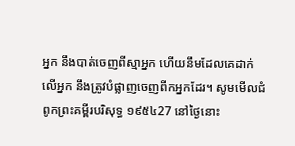អ្នក នឹងបាត់ចេញពីស្មាអ្នក ហើយនឹមដែលគេដាក់លើអ្នក នឹងត្រូវបំផ្លាញចេញពីកអ្នកដែរ។ សូមមើលជំពូកព្រះគម្ពីរបរិសុទ្ធ ១៩៥៤27 នៅថ្ងៃនោះ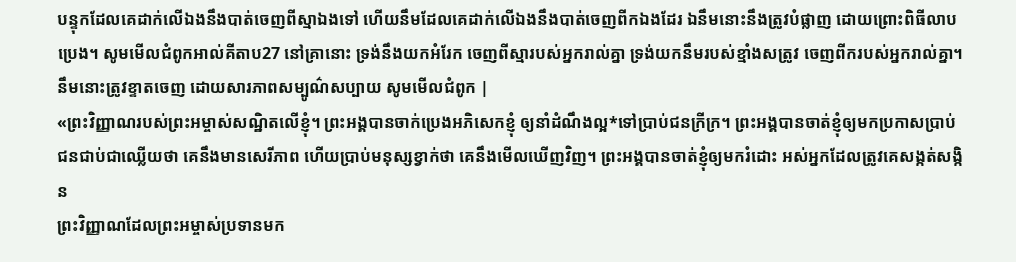បន្ទុកដែលគេដាក់លើឯងនឹងបាត់ចេញពីស្មាឯងទៅ ហើយនឹមដែលគេដាក់លើឯងនឹងបាត់ចេញពីកឯងដែរ ឯនឹមនោះនឹងត្រូវបំផ្លាញ ដោយព្រោះពិធីលាបប្រេង។ សូមមើលជំពូកអាល់គីតាប27 នៅគ្រានោះ ទ្រង់នឹងយកអំរែក ចេញពីស្មារបស់អ្នករាល់គ្នា ទ្រង់យកនឹមរបស់ខ្មាំងសត្រូវ ចេញពីករបស់អ្នករាល់គ្នា។ នឹមនោះត្រូវខ្ទាតចេញ ដោយសារភាពសម្បូណ៌សប្បាយ សូមមើលជំពូក |
«ព្រះវិញ្ញាណរបស់ព្រះអម្ចាស់សណ្ឋិតលើខ្ញុំ។ ព្រះអង្គបានចាក់ប្រេងអភិសេកខ្ញុំ ឲ្យនាំដំណឹងល្អ*ទៅប្រាប់ជនក្រីក្រ។ ព្រះអង្គបានចាត់ខ្ញុំឲ្យមកប្រកាសប្រាប់ ជនជាប់ជាឈ្លើយថា គេនឹងមានសេរីភាព ហើយប្រាប់មនុស្សខ្វាក់ថា គេនឹងមើលឃើញវិញ។ ព្រះអង្គបានចាត់ខ្ញុំឲ្យមករំដោះ អស់អ្នកដែលត្រូវគេសង្កត់សង្កិន
ព្រះវិញ្ញាណដែលព្រះអម្ចាស់ប្រទានមក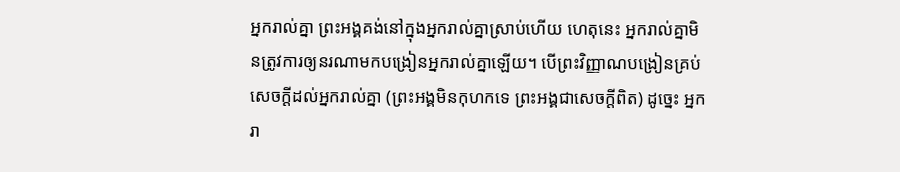អ្នករាល់គ្នា ព្រះអង្គគង់នៅក្នុងអ្នករាល់គ្នាស្រាប់ហើយ ហេតុនេះ អ្នករាល់គ្នាមិនត្រូវការឲ្យនរណាមកបង្រៀនអ្នករាល់គ្នាឡើយ។ បើព្រះវិញ្ញាណបង្រៀនគ្រប់សេចក្ដីដល់អ្នករាល់គ្នា (ព្រះអង្គមិនកុហកទេ ព្រះអង្គជាសេចក្ដីពិត) ដូច្នេះ អ្នករា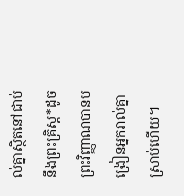ល់គ្នាស្ថិតនៅជាប់នឹងព្រះគ្រិស្ត*ដូចព្រះវិញ្ញាណបានបង្រៀនអ្នករាល់គ្នាស្រាប់ហើយ។